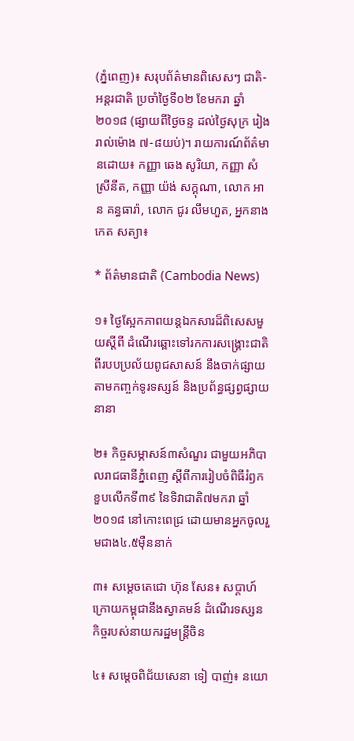(ភ្នំពេញ)៖ សរុបព័ត៌មានពិសេសៗ ជាតិ-អន្តរជាតិ ប្រចាំថ្ងៃទី០២ ខែមករា ឆ្នាំ២០១៨ (ផ្សាយពីថ្ងៃចន្ទ ដល់ថ្ងៃសុក្រ រៀងរាល់ម៉ោង ៧-៨យប់)។ រាយការណ៍ព័ត៌មានដោយ៖ កញ្ញា ឆេង សូរិយា, កញ្ញា សំ ស្រីនីត, កញ្ញា យ៉ង់ សក្គុណា, លោក អាន គន្ធធារ៉ា, លោក ជូរ លឹមហួត, អ្នកនាង កេត សត្យា៖

* ព័ត៌មានជាតិ (Cambodia News)

១៖ ថ្ងៃស្អែកភាពយន្តឯកសារដ៏ពិសេសមួយស្តីពី ដំណើរឆ្ពោះទៅរកការសង្គ្រោះជាតិ ពីរបបប្រល័យពូជសាសន៍ នឹងចាក់ផ្សាយតាមកញ្ចក់ទូរទស្សន៍ និងប្រព័ន្ធផ្សព្វផ្សាយនានា

២៖ កិច្ចសម្ភាសន៍៣សំណួរ ជាមួយអភិបាលរាជធានីភ្នំពេញ ស្តីពីការរៀបចំពិធីរំឭកខួបលើកទី៣៩ នៃទិវាជាតិ៧មករា ឆ្នាំ២០១៨ នៅកោះពេជ្រ ដោយមានអ្នកចូលរួមជាង៤.៥ម៉ឺននាក់

៣៖ សម្តេចតេជោ ហ៊ុន សែន៖ សប្តាហ៍ក្រោយកម្ពុជានឹងស្វាគមន៍ ដំណើរទស្សនកិច្ចរបស់នាយករដ្ឋមន្ត្រីចិន

៤៖ សម្តេចពិជ័យសេនា ទៀ បាញ់៖ នយោ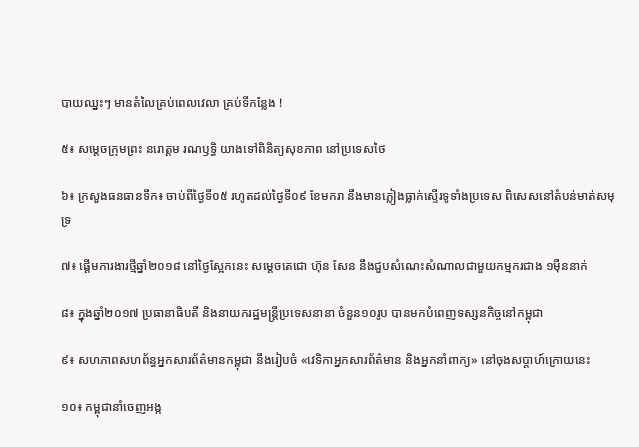បាយឈ្នះៗ មានតំលៃគ្រប់ពេលវេលា គ្រប់ទីកន្លែង !

៥៖ សម្តេចក្រុមព្រះ នរោត្តម រណឫទ្ធិ យាងទៅពិនិត្យសុខភាព នៅប្រទេសថៃ

៦៖ ក្រសួងធនធានទឹក៖ ចាប់ពីថ្ងៃទី០៥ រហូតដល់ថ្ងៃទី០៩ ខែមករា នឹងមានភ្លៀងធ្លាក់ស្ទើរទូទាំងប្រទេស ពិសេសនៅតំបន់មាត់សមុទ្រ

៧៖ ផ្តើមការងារថ្មីឆ្នាំ២០១៨ នៅថ្ងៃស្អែកនេះ សម្តេចតេជោ ហ៊ុន សែន នឹងជួបសំណេះសំណាលជាមួយកម្មករជាង ១ម៉ឺននាក់

៨៖ ក្នុងឆ្នាំ២០១៧ ប្រធានាធិបតី និងនាយករដ្ឋមន្រ្តីប្រទេសនានា ចំនួន១០រូប បានមកបំពេញទស្សនកិច្ចនៅកម្ពុជា

៩៖ សហភាពសហព័ន្ធអ្នកសារព័ត៌មានកម្ពុជា នឹងរៀបចំ «វេទិកាអ្នកសារព័ត៌មាន និងអ្នកនាំពាក្យ» នៅចុងសប្ដាហ៍ក្រោយនេះ

១០៖ កម្ពុជានាំចេញអង្ក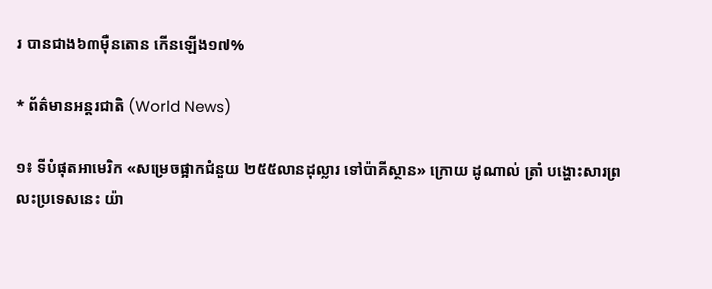រ បានជាង៦៣ម៉ឺនតោន កើនឡើង១៧%

* ព័ត៌មានអន្តរជាតិ (World News)

១៖ ទីបំផុតអាមេរិក «សម្រេចផ្អាកជំនួយ ២៥៥លានដុល្លារ ទៅប៉ាគីស្ថាន» ក្រោយ ដូណាល់ ត្រាំ បង្ហោះសារព្រលះប្រទេសនេះ យ៉ា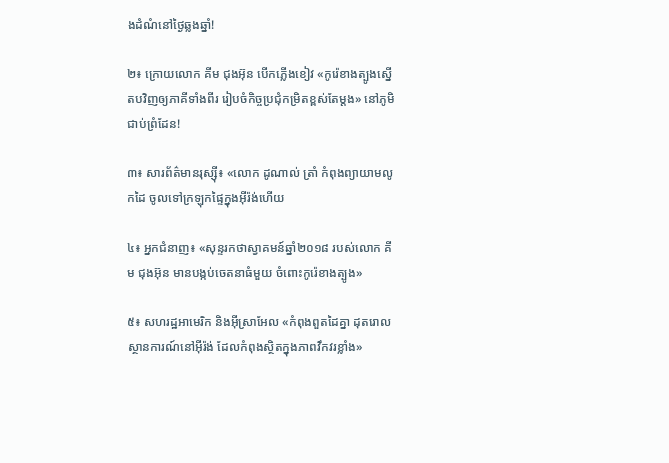ងដំណំនៅថ្ងៃឆ្លងឆ្នាំ!

២៖ ក្រោយលោក គីម ជុងអ៊ុន បើកភ្លើងខៀវ «កូរ៉េខាងត្បូងស្នើតបវិញឲ្យភាគីទាំងពីរ រៀបចំកិច្ចប្រជុំកម្រិតខ្ពស់តែម្តង» នៅភូមិជាប់ព្រំដែន!

៣៖ សារព័ត៌មានរុស្ស៊ី៖ «លោក ដូណាល់ ត្រាំ កំពុងព្យាយាមលូកដៃ ចូលទៅក្រឡុកផ្ទៃក្នុងអ៊ីរ៉ង់ហើយ

៤៖ អ្នកជំនាញ៖ «សុន្ទរកថាស្វាគមន៍ឆ្នាំ២០១៨ របស់លោក គីម ជុងអ៊ុន មានបង្កប់ចេតនាធំមួយ ចំពោះកូរ៉េខាងត្បូង»

៥៖ សហរដ្ឋអាមេរិក និងអ៊ីស្រាអែល «កំពុងពួតដៃគ្នា ដុតរោលស្ថានការណ៍នៅអ៊ីរ៉ង់ ដែលកំពុងស្ថិតក្នុងភាពវឹកវរខ្លាំង»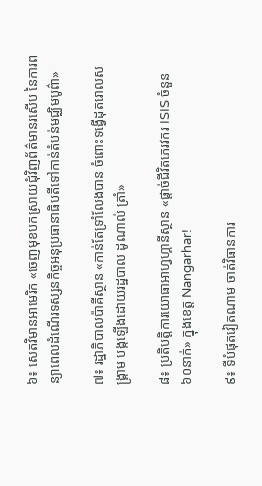៦៖ សេតវិមានអាមេរិក «ចេញមុខបកស្រាយជុំវិញព័ត៌មានរសើប នៃការពន្យាពេលដំណើរទស្សនកិច្ចអនុប្រធានាធិបតីទៅកាន់តំបន់មជ្ឈិមបូព៌ា»

៧៖ រដ្ឋាភិបាលប៉ាគីស្ថាន «កាន់តែទ្រាំលែងបាន ចំពោះទង្វើដុតរោលសង្គ្រាម បង្កឡើងដោយរដ្ឋបាល ដូណាល់ ត្រាំ»

៨៖ ប្រតិបត្តិការយោធាអាហ្វហ្គានីស្ថាន «ផ្តាច់ជីវិតភេរវករ ISIS ចំនួន ៦០នាក់» ក្នុងខេត្ត Nangarhar!

៩៖ ទីបំផុតវៀតណាម ចាត់វិធានការ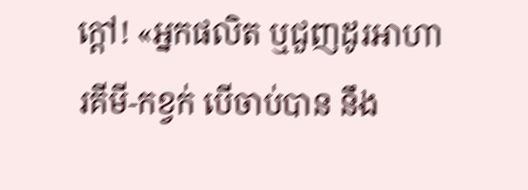ក្តៅ! «អ្នកផលិត ឬជួញដូរអាហារគីមី-កខ្វក់ បើចាប់បាន នឹង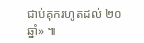ជាប់គុករហូតដល់ ២០ឆ្នាំ» ៕